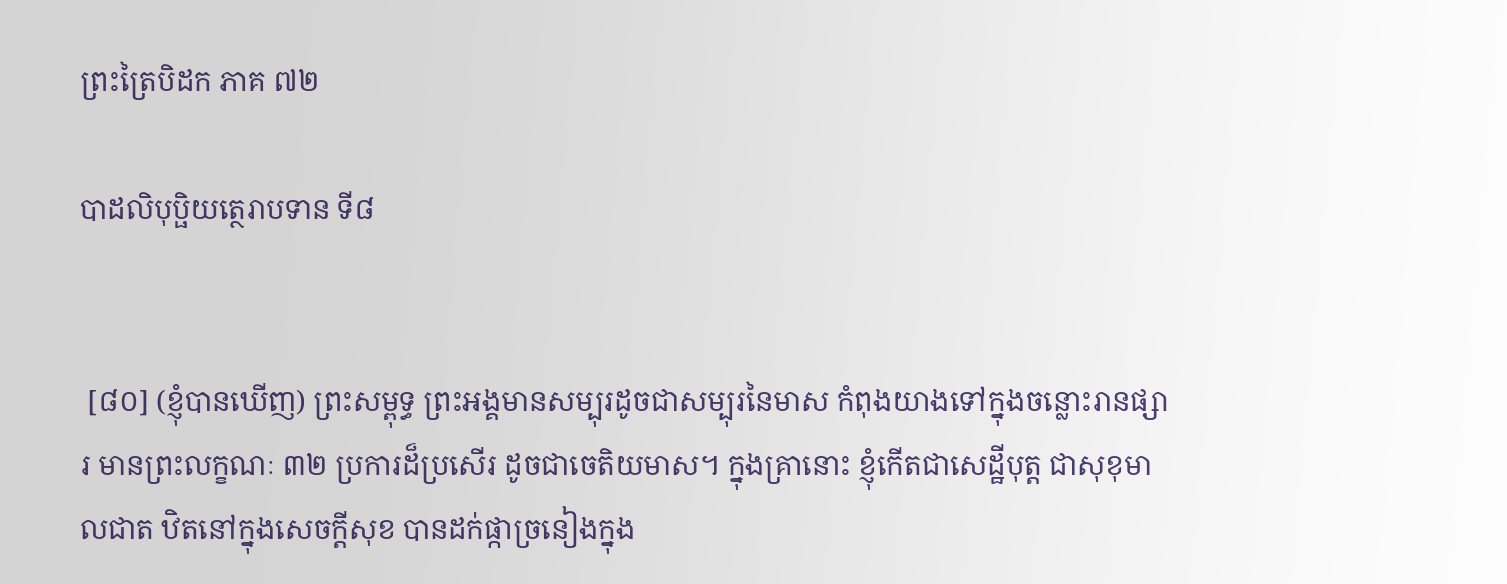ព្រះត្រៃបិដក ភាគ ៧២

បាដលិបុប្ផិយត្ថេរាបទាន ទី៨


 [៨០] (ខ្ញុំបានឃើញ) ព្រះសម្ពុទ្ធ ព្រះអង្គមានសម្បុរដូចជាសម្បុរនៃមាស កំពុងយាងទៅក្នុងចន្លោះរានផ្សារ មានព្រះលក្ខណៈ ៣២ ប្រការដ៏ប្រសើរ ដូចជាចេតិយមាស។ ក្នុងគ្រានោះ ខ្ញុំកើតជាសេដ្ឋីបុត្ត ជាសុខុមាលជាត ឋិតនៅក្នុងសេចក្តីសុខ បានដក់ផ្កាច្រនៀងក្នុង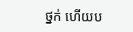ថ្នក់ ហើយប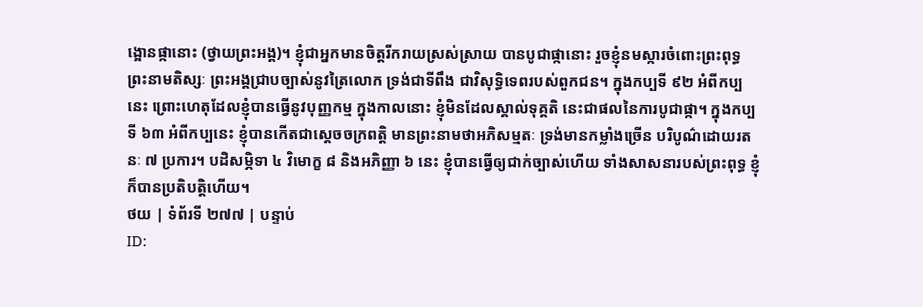ង្អោនផ្កានោះ (ថ្វាយព្រះអង្គ)។ ខ្ញុំជាអ្នកមានចិត្តរីករាយស្រស់ស្រាយ បានបូជាផ្កានោះ រួចខ្ញុំនមស្ការចំពោះព្រះពុទ្ធ ព្រះនាមតិស្សៈ ព្រះអង្គជ្រាបច្បាស់នូវត្រៃលោក ទ្រង់ជាទីពឹង ជាវិសុទ្ធិទេពរបស់ពួកជន។ ក្នុងកប្បទី ៩២ អំពីកប្បនេះ ព្រោះហេតុដែលខ្ញុំបានធ្វើនូវបុញ្ញកម្ម ក្នុងកាលនោះ ខ្ញុំមិនដែលស្គាល់ទុគ្គតិ នេះជាផលនៃការបូជាផ្កា។ ក្នុងកប្បទី ៦៣ អំពីកប្បនេះ ខ្ញុំបានកើតជាស្តេចចក្រពត្តិ មានព្រះនាមថាអភិសម្មតៈ ទ្រង់មានកម្លាំងច្រើន បរិបូណ៌ដោយរតនៈ ៧ ប្រការ។ បដិសម្ភិទា ៤ វិមោក្ខ ៨ និងអភិញ្ញា ៦ នេះ ខ្ញុំបានធ្វើឲ្យជាក់ច្បាស់ហើយ ទាំងសាសនារបស់ព្រះពុទ្ធ ខ្ញុំក៏បានប្រតិបត្តិហើយ។
ថយ | ទំព័រទី ២៧៧ | បន្ទាប់
ID: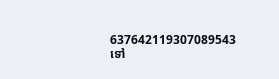637642119307089543
ទៅ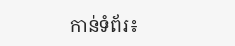កាន់ទំព័រ៖